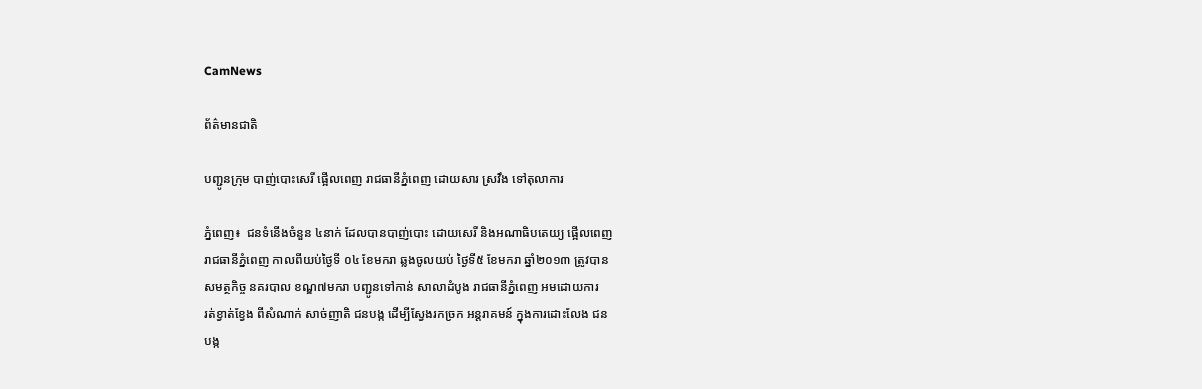CamNews

ព័ត៌មានជាតិ

បញ្ជូនក្រុម បាញ់បោះសេរី ផ្អើលពេញ រាជធានីភ្នំពេញ ដោយសារ ស្រវឹង ទៅតុលាការ

ភ្នំពេញ៖  ជនទំនើងចំនួន ៤នាក់ ដែលបានបាញ់បោះ ដោយសេរី និងអណាធិបតេយ្យ ផ្អើលពេញ
រាជធានីភ្នំពេញ កាលពីយប់ថ្ងៃទី ០៤ ខែមករា ឆ្លងចូលយប់ ថ្ងៃទី៥ ខែមករា ឆ្នាំ២០១៣ ត្រូវបាន
សមត្ថកិច្ច នគរបាល ខណ្ឌ៧មករា បញ្ជូនទៅកាន់ សាលាដំបូង រាជធានីភ្នំពេញ អមដោយការ
រត់ខ្វាត់ខ្វែង ពីសំណាក់ សាច់ញាតិ ជនបង្ក ដើម្បីស្វែងរកច្រក អន្តរាគមន៍ ក្នុងការដោះលែង ជន
បង្ក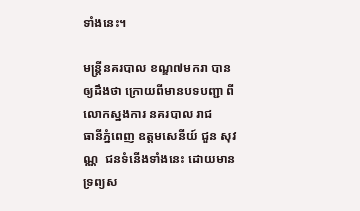ទាំងនេះ។

មន្រ្តីនគរបាល ខណ្ឌ៧មករា បានឲ្យដឹងថា ក្រោយពីមានបទបញ្ជា ពីលោកស្នងការ នគរបាល រាជ
ធានីភ្នំពេញ ឧត្តមសេនីយ៍ ជួន សុវណ្ណ  ជនទំនើងទាំងនេះ ដោយមាន ទ្រព្យស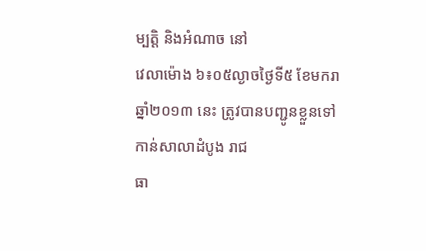ម្បត្តិ និងអំណាច នៅ
វេលាម៉ោង ៦៖០៥ល្ងាចថ្ងៃទី៥ ខែមករា ឆ្នាំ២០១៣ នេះ ត្រូវបានបញ្ជូនខ្លួនទៅ កាន់សាលាដំបូង រាជ
ធា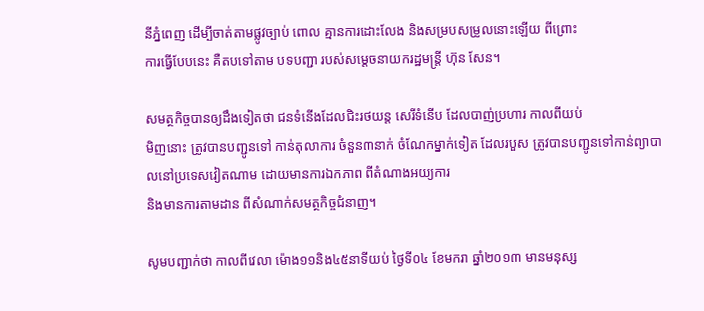នីភ្នំពេញ ដើម្បីចាត់តាមផ្លូវច្បាប់ ពោល គ្មានការដោះលែង និងសម្របសម្រូលនោះឡើយ ពីព្រោះ
ការធ្វើបែបនេះ គឺតបទៅតាម បទបញ្ជា របស់សម្តេចនាយករដ្ឋមន្រ្តី ហ៊ុន សែន។

សមត្ថកិច្ចបានឲ្យដឹងទៀតថា ជនទំនើងដែលជិះរថយន្ត សេរីទំនើប ដែលបាញ់ប្រហារ កាលពីយប់
មិញនោះ ត្រូវបានបញ្ជូនទៅ កាន់តុលាការ ចំនួន៣នាក់ ចំណែកម្នាក់ទៀត ដែលរបួស ត្រូវបានបញ្ជូនទៅកាន់ព្យាបាលនៅប្រទេសវៀតណាម ដោយមានការឯកភាព ពីតំណាងអយ្យការ
និងមានការតាមដាន ពីសំណាក់សមត្ថកិច្ចជំនាញ។

សូមបញ្ជាក់ថា កាលពីវេលា ម៉ោង១១និង៤៥នាទីយប់ ថ្ងៃទី០៤ ខែមករា ឆ្នាំ២០១៣ មានមនុស្ស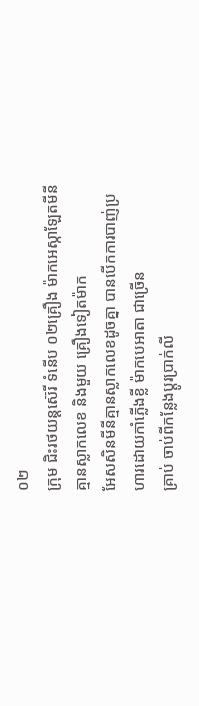០២
ក្រុម ជិះរថយន្ដស៊េរី ទំនើប ០២គ្រឿង ម៉ាកអេស្កាឡែតមីនី គ្មានស្លាកលេខ និងមួយ គ្រឿងទៀតម៉ាក
អែសសិនមីនីគ្មានស្លាកលេខដូចគ្នា បានបើកការបាញ់ប្រហារដោយកាំភ្លើងខ្លី ម៉ាកបេអាតា ជាច្រើន
គ្រាប់ ចាប់ពីកន្លែងប្តូរប្រាក់លី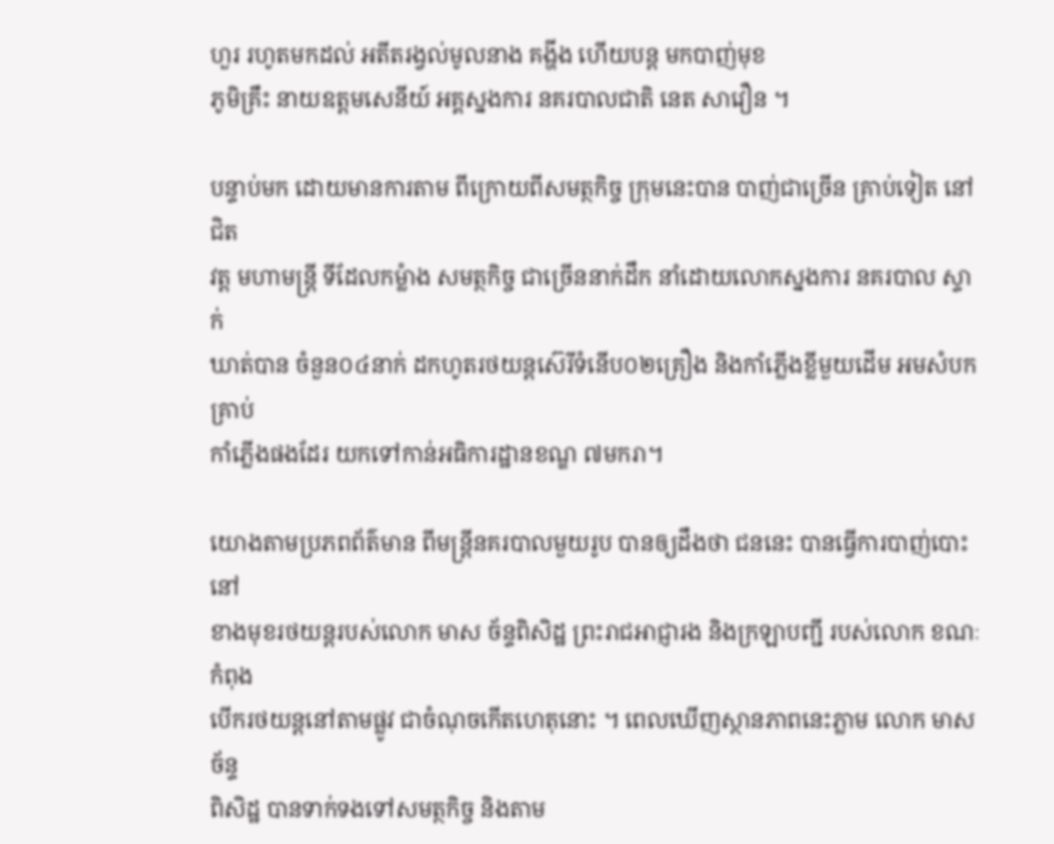ហួរ រហូតមកដល់ អតីតរង្វល់មូលនាង គង្ហីង ហើយបន្ត មកបាញ់មុខ
ភូមិគ្រឹះ នាយឧត្ដមសេនីយ៍ អគ្គស្នងការ នគរបាលជាតិ នេត សាវឿន ។

បន្ទាប់មក ដោយមានការតាម ពីក្រោយពីសមត្ថកិច្ច ក្រុមនេះបាន បាញ់ជាច្រើន គ្រាប់ទៀត នៅជិត
វត្ត មហាមន្រ្តី ទីដែលកម្លំាង សមត្ថកិច្ច ជាច្រើននាក់ដឹក នាំដោយលោកស្នងការ នគរបាល ស្ទាក់
ឃាត់បាន ចំនួន០៤នាក់ ដកហូតរថយន្ដស៊េរីទំនើប០២គ្រឿង និងកាំភ្លើងខ្លីមួយដើម អមសំបកគ្រាប់
កាំភ្លើងផងដែរ យកទៅកាន់អធិការដ្ឋានខណ្ឌ ៧មករា។

យោងតាមប្រភពព័ត៌មាន ពីមន្រ្តីនគរបាលមួយរូប បានឲ្យដឹងថា ជននេះ បានធ្វើការបាញ់បោះ នៅ
ខាងមុខរថយន្តរបស់លោក មាស ច័ន្ទពិសិដ្ឋ ព្រះរាជអាជ្ញារង និងក្រឡាបញ្ជី របស់លោក ខណៈកំពុង
បើករថយន្តនៅតាមផ្លូវ ជាចំណុចកើតហេតុនោះ ។ ពេលឃើញស្ថានភាពនេះភ្លាម លោក មាស ច័ន្ទ
ពិសិដ្ឋ បានទាក់ទងទៅសមត្ថកិច្ច និងតាម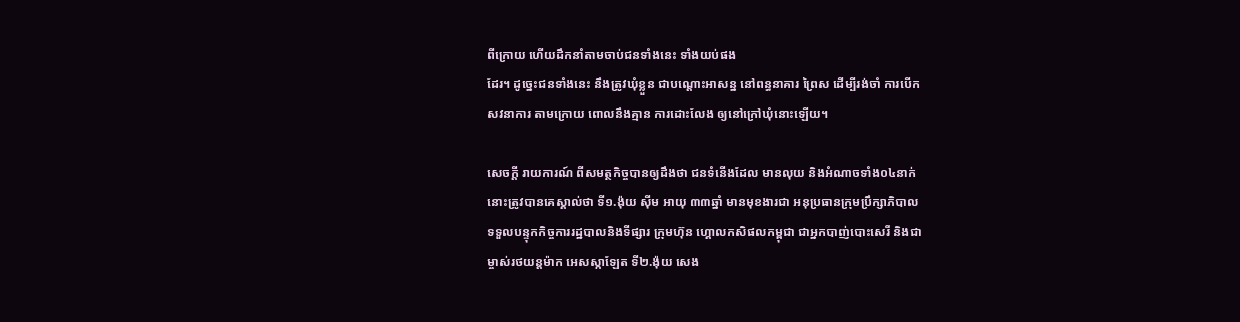ពីក្រោយ ហើយដឹកនាំតាមចាប់ជនទាំងនេះ ទាំងយប់ផង
ដែរ។ ដូច្នេះជនទាំងនេះ នឹងត្រូវឃុំខ្លួន ជាបណ្តោះអាសន្ន នៅពន្ធនាគារ ព្រៃស ដើម្បីរង់ចាំ ការបើក
សវនាការ តាមក្រោយ ពោលនឹងគ្មាន ការដោះលែង ឲ្យនៅក្រៅឃុំនោះឡើយ។

សេចក្ដី រាយការណ៍ ពីសមត្ថកិច្ចបានឲ្យដឹងថា ជនទំនើងដែល មានលុយ និងអំណាចទាំង០៤នាក់
នោះត្រូវបានគេស្គាល់ថា ទី១.ង៉ុយ ស៊ីម អាយុ ៣៣ឆ្នាំ មានមុខងារជា អនុប្រធានក្រុមប្រឹក្សាភិបាល
ទទួលបន្ទុកកិច្ចការរដ្ឋបាលនិងទីផ្សារ ក្រុមហ៊ុន ហ្គោលកសិផលកម្ពុជា ជាអ្នកបាញ់បោះសេរី និងជា
ម្ចាស់រថយន្ដម៉ាក អេសស្កាឡែត ទី២.ង៉ុយ សេង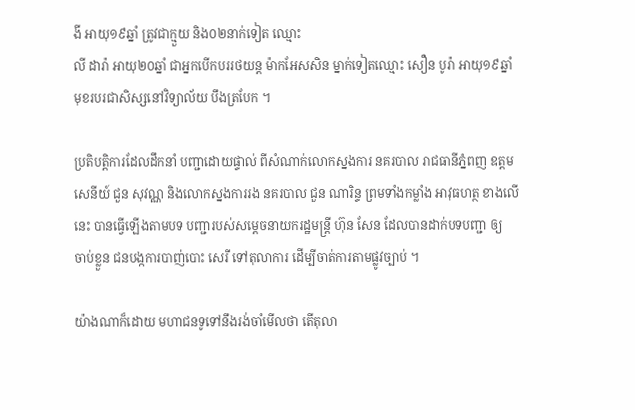ងី អាយុ១៩ឆ្នាំ ត្រូវជាក្មួយ និង០២នាក់ទៀត ឈ្មោះ
លី ដារ៉ា អាយុ២០ឆ្នាំ ជាអ្នកបើកបររថយន្ដ ម៉ាកអែសសិន ម្នាក់ទៀតឈ្មោះ សឿន បូរ៉ា អាយុ១៩ឆ្នាំ
មុខរបរជាសិស្សនៅវិទ្យាល័យ បឹងត្របែក ។

ប្រតិបត្តិការដែលដឹកនាំ បញ្ជាដោយផ្ទាល់ ពីសំណាក់លោកស្នងការ នគរបាល រាជធានីភ្នំពញ ឧត្តម
សេនីយ៍ ជួន សុវណ្ណ និងលោកស្នងការរង នគរបាល ជួន ណារិន្ទ ព្រមទាំងកម្លាំង អាវុធហត្ថ ខាងលើ
នេះ បានធ្វើឡើងតាមបទ បញ្ជារបស់សម្តេចនាយករដ្ឋមន្រ្តី ហ៊ុន សែន ដែលបានដាក់បទបញ្ជា ឲ្យ
ចាប់ខ្លួន ជនបង្កការបាញ់បោះ សេរី ទៅតុលាការ ដើម្បីចាត់ការតាមផ្លូវច្បាប់ ។

យ៉ាងណាក៏ដោយ មហាជនទូទៅនឹងរង់ចាំមើលថា តើតុលា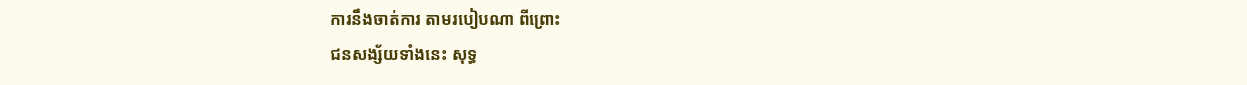ការនឹងចាត់ការ តាមរបៀបណា ពីព្រោះ
ជនសង្ស័យទាំងនេះ សុទ្ធ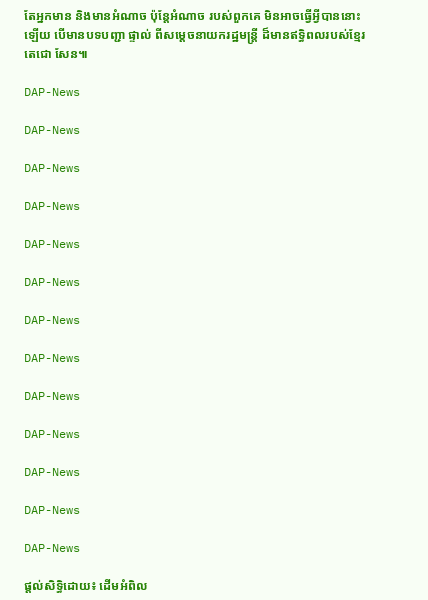តែអ្នកមាន និងមានអំណាច ប៉ុន្តែអំណាច របស់ពួកគេ មិនអាចធ្វើអ្វីបាននោះ
ឡើយ បើមានបទបញ្ជា ផ្ទាល់ ពីសម្តេចនាយករដ្ឋមន្រ្តី ដ៏មានឥទ្ធិពលរបស់ខ្មែរ តេជោ សែន៕

DAP-News

DAP-News

DAP-News

DAP-News

DAP-News

DAP-News

DAP-News

DAP-News

DAP-News

DAP-News

DAP-News

DAP-News

DAP-News

ផ្តល់សិទ្ធិដោយ៖ ដើមអំពិល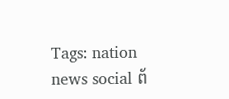Tags: nation news social ព័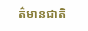ត៌មានជាតិ